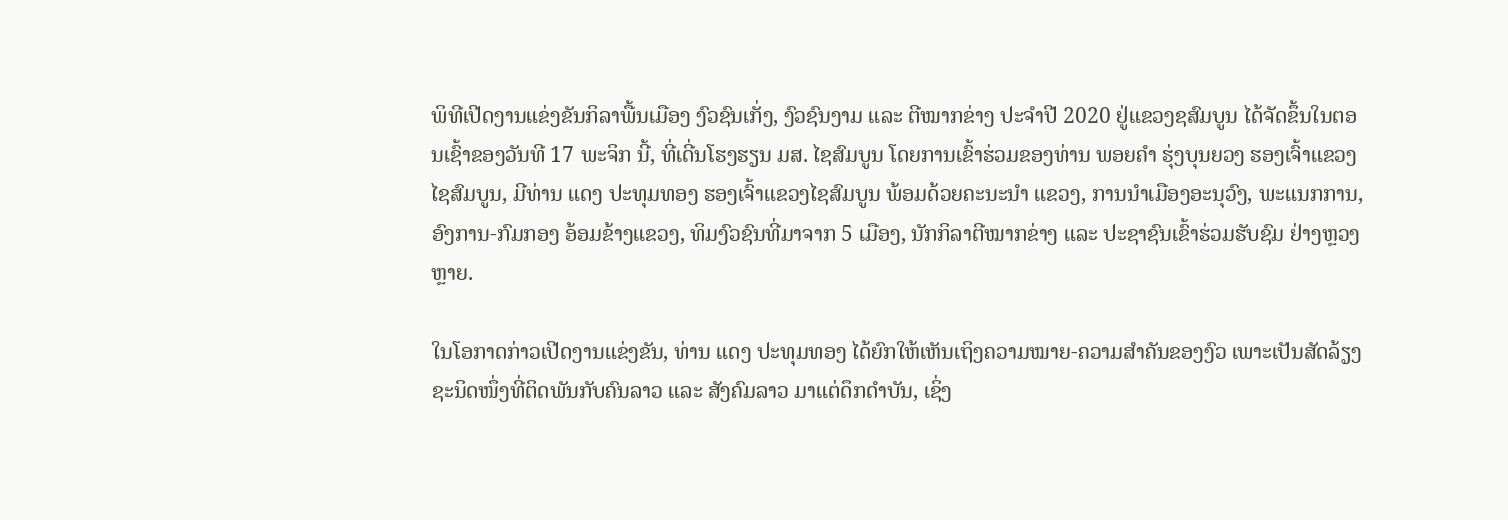ພິທີເປີດງານແຂ່ງຂັນກິລາພື້ນເມືອງ ງົວຊົນເກັ່ງ, ງົວຊົນງາມ ແລະ ຕີໝາກຂ່າງ ປະຈຳປີ 2020 ຢູ່ແຂວງຊສົມບູນ ໄດ້ຈັດຂຶ້ນໃນຕອນເຊົ້າຂອງວັນທີ 17 ພະຈິກ ນີ້, ທີ່ເດີ່ນໂຮງຮຽນ ມສ. ໄຊສົມບູນ ໂດຍການເຂົ້າຮ່ວມຂອງທ່ານ ພອຍຄຳ ຮຸ່ງບຸນຍວງ ຮອງເຈົ້າແຂວງໄຊສົມບູນ, ມີທ່ານ ແດງ ປະທຸມທອງ ຮອງເຈົ້າແຂວງໄຊສົມບູນ ພ້ອມດ້ວຍຄະນະນຳ ແຂວງ, ການນຳເມືອງອະນຸວົງ, ພະແນກການ, ອົງການ-ກົມກອງ ອ້ອມຂ້າງແຂວງ, ທິມງົວຊົນທີ່ມາຈາກ 5 ເມືອງ, ນັກກິລາຕີໝາກຂ່າງ ແລະ ປະຊາຊົນເຂົ້າຮ່ວມຮັບຊົມ ຢ່າງຫຼວງຫຼາຍ.

ໃນໂອກາດກ່າວເປີດງານແຂ່ງຂັນ, ທ່ານ ແດງ ປະທຸມທອງ ໄດ້ຍົກໃຫ້ເຫັນເຖິງຄວາມໝາຍ-ຄວາມສຳຄັນຂອງງົວ ເພາະເປັນສັດລ້ຽງຊະນິດໜຶ່ງທີ່ຕິດພັນກັບຄົນລາວ ແລະ ສັງຄົມລາວ ມາແຕ່ດຶກດຳບັນ, ເຊິ່ງ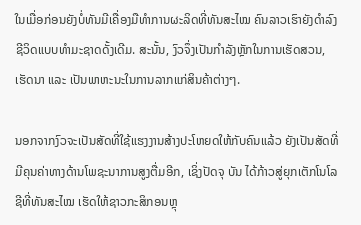ໃນເມື່ອກ່ອນຍັງບໍ່ທັນມີເຄື່ອງມືທຳການຜະລິດທີ່ທັນສະໄໝ ຄົນລາວເຮົາຍັງດຳລົງຊີວິດແບບທຳມະຊາດດັ້ງເດີມ. ສະນັ້ນ, ງົວຈຶ່ງເປັນກຳລັງຫຼັກໃນການເຮັດສວນ, ເຮັດນາ ແລະ ເປັນພາຫະນະໃນການລາກແກ່ສິນຄ້າຕ່າງໆ.

ນອກຈາກງົວຈະເປັນສັດທີ່ໃຊ້ແຮງງານສ້າງປະໂຫຍດໃຫ້ກັບຄົນແລ້ວ ຍັງເປັນສັດທີ່ມີຄຸນຄ່າທາງດ້ານໂພຊະນາການສູງຕື່ມອີກ, ເຊິ່ງປັດຈຸ ບັນ ໄດ້ກ້າວສູ່ຍຸກເຕັກໂນໂລຊີທີ່ທັນສະໄໝ ເຮັດໃຫ້ຊາວກະສິກອນຫຼຸ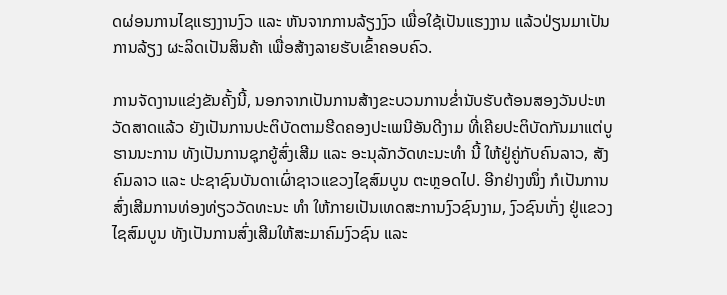ດຜ່ອນການໄຊແຮງງານງົວ ແລະ ຫັນຈາກການລ້ຽງງົວ ເພື່ອໃຊ້ເປັນແຮງງານ ແລ້ວປ່ຽນມາເປັນການລ້ຽງ ຜະລິດເປັນສິນຄ້າ ເພື່ອສ້າງລາຍຮັບເຂົ້າຄອບຄົວ.

ການຈັດງານແຂ່ງຂັນຄັ້ງນີ້, ນອກຈາກເປັນການສ້າງຂະບວນການຂໍ່ານັບຮັບຕ້ອນສອງວັນປະຫວັດສາດແລ້ວ ຍັງເປັນການປະຕິບັດຕາມຮີດຄອງປະເພນີອັນດີງາມ ທີ່ເຄີຍປະຕິບັດກັນມາແຕ່ບູຮານນະການ ທັງເປັນການຊຸກຍູ້ສົ່ງເສີມ ແລະ ອະນຸລັກວັດທະນະທຳ ນີ້ ໃຫ້ຢູ່ຄູ່ກັບຄົນລາວ, ສັງຄົມລາວ ແລະ ປະຊາຊົນບັນດາເຜົ່າຊາວແຂວງໄຊສົມບູນ ຕະຫຼອດໄປ. ອີກຢ່າງໜຶ່ງ ກໍເປັນການສົ່ງເສີມການທ່ອງທ່ຽວວັດທະນະ ທຳ ໃຫ້ກາຍເປັນເທດສະການງົວຊົນງາມ, ງົວຊົນເກັ່ງ ຢູ່ແຂວງໄຊສົມບູນ ທັງເປັນການສົ່ງເສີມໃຫ້ສະມາຄົມງົວຊົນ ແລະ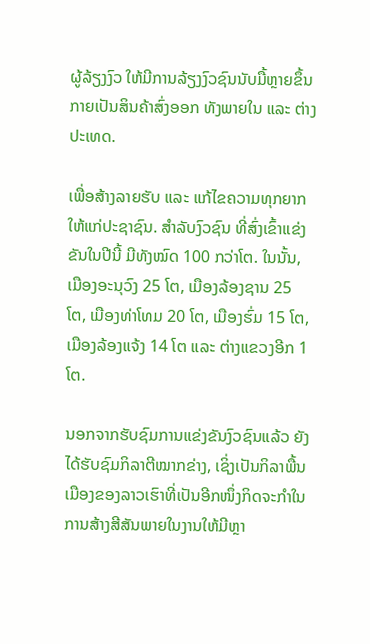ຜູ້ລ້ຽງງົວ ໃຫ້ມີການລ້ຽງງົວຊົນນັບມື້ຫຼາຍຂຶ້ນກາຍເປັນສິນຄ້າສົ່ງອອກ ທັງພາຍໃນ ແລະ ຕ່າງປະເທດ.

ເພື່ອສ້າງລາຍຮັບ ແລະ ແກ້ໄຂຄວາມທຸກຍາກໃຫ້ແກ່ປະຊາຊົນ. ສຳລັບງົວຊົນ ທີ່ສົ່ງເຂົ້າແຂ່ງຂັນໃນປີນີ້ ມີທັງໝົດ 100 ກວ່າໂຕ. ໃນນັ້ນ, ເມືອງອະນຸວົງ 25 ໂຕ, ເມືອງລ້ອງຊານ 25 ໂຕ, ເມືອງທ່າໂທມ 20 ໂຕ, ເມືອງຮົ່ມ 15 ໂຕ, ເມືອງລ້ອງແຈ້ງ 14 ໂຕ ແລະ ຕ່າງແຂວງອີກ 1 ໂຕ.

ນອກຈາກຮັບຊົມການແຂ່ງຂັນງົວຊົນແລ້ວ ຍັງໄດ້ຮັບຊົມກິລາຕີໝາກຂ່າງ, ເຊິ່ງເປັນກິລາພື້ນເມືອງຂອງລາວເຮົາທີ່ເປັນອີກໜຶ່ງກິດຈະກຳໃນການສ້າງສີສັນພາຍໃນງານໃຫ້ມີຫຼາ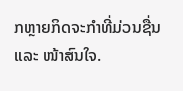ກຫຼາຍກິດຈະກຳທີ່ມ່ວນຊື່ນ ແລະ ໜ້າສົນໃຈ.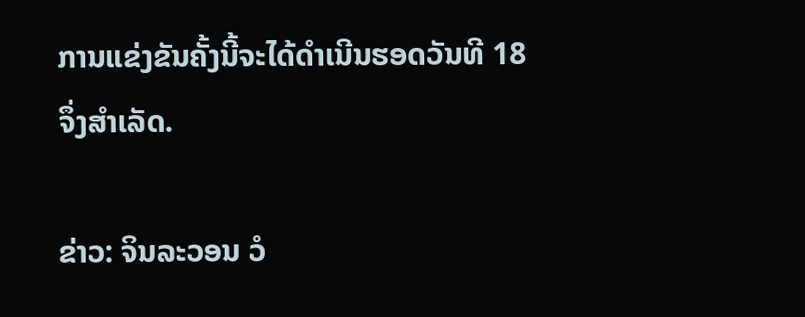ການແຂ່ງຂັນຄັ້ງນີ້ຈະໄດ້ດຳເນີນຮອດວັນທີ 18 ຈຶ່ງສຳເລັດ.

ຂ່າວ: ຈິນລະວອນ ວໍ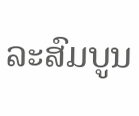ລະສົມບູນ